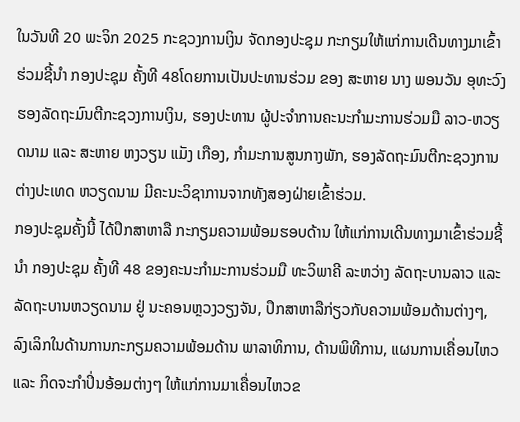ໃນວັນທີ 20 ພະຈິກ 2025 ກະຊວງການເງິນ ຈັດກອງປະຊຸມ ກະກຽມໃຫ້ແກ່ການເດີນທາງມາເຂົ້າຮ່ວມຊີ້ນໍາ ກອງປະຊຸມ ຄັ້ງທີ 48ໂດຍການເປັນປະທານຮ່ວມ ຂອງ ສະຫາຍ ນາງ ພອນວັນ ອຸທະວົງ ຮອງລັດຖະມົນຕີກະຊວງການເງິນ, ຮອງປະທານ ຜູ້ປະຈໍາການຄະນະກໍາມະການຮ່ວມມື ລາວ-ຫວຽດນາມ ແລະ ສະຫາຍ ຫງວຽນ ແມັງ ເກືອງ, ກຳມະການສູນກາງພັກ, ຮອງລັດຖະມົນຕີກະຊວງການຕ່າງປະເທດ ຫວຽດນາມ ມີຄະນະວິຊາການຈາກທັງສອງຝ່າຍເຂົ້າຮ່ວມ.
ກອງປະຊຸມຄັ້ງນີ້ ໄດ້ປຶກສາຫາລື ກະກຽມຄວາມພ້ອມຮອບດ້ານ ໃຫ້ແກ່ການເດີນທາງມາເຂົ້າຮ່ວມຊີ້ນໍາ ກອງປະຊຸມ ຄັ້ງທີ 48 ຂອງຄະນະກໍາມະການຮ່ວມມື ທະວິພາຄີ ລະຫວ່າງ ລັດຖະບານລາວ ແລະ ລັດຖະບານຫວຽດນາມ ຢູ່ ນະຄອນຫຼວງວຽງຈັນ, ປຶກສາຫາລືກ່ຽວກັບຄວາມພ້ອມດ້ານຕ່າງໆ, ລົງເລິກໃນດ້ານການກະກຽມຄວາມພ້ອມດ້ານ ພາລາທິການ, ດ້ານພິທີການ, ແຜນການເຄື່ອນໄຫວ ແລະ ກິດຈະກໍາປິ່ນອ້ອມຕ່າງໆ ໃຫ້ແກ່ການມາເຄື່ອນໄຫວຂ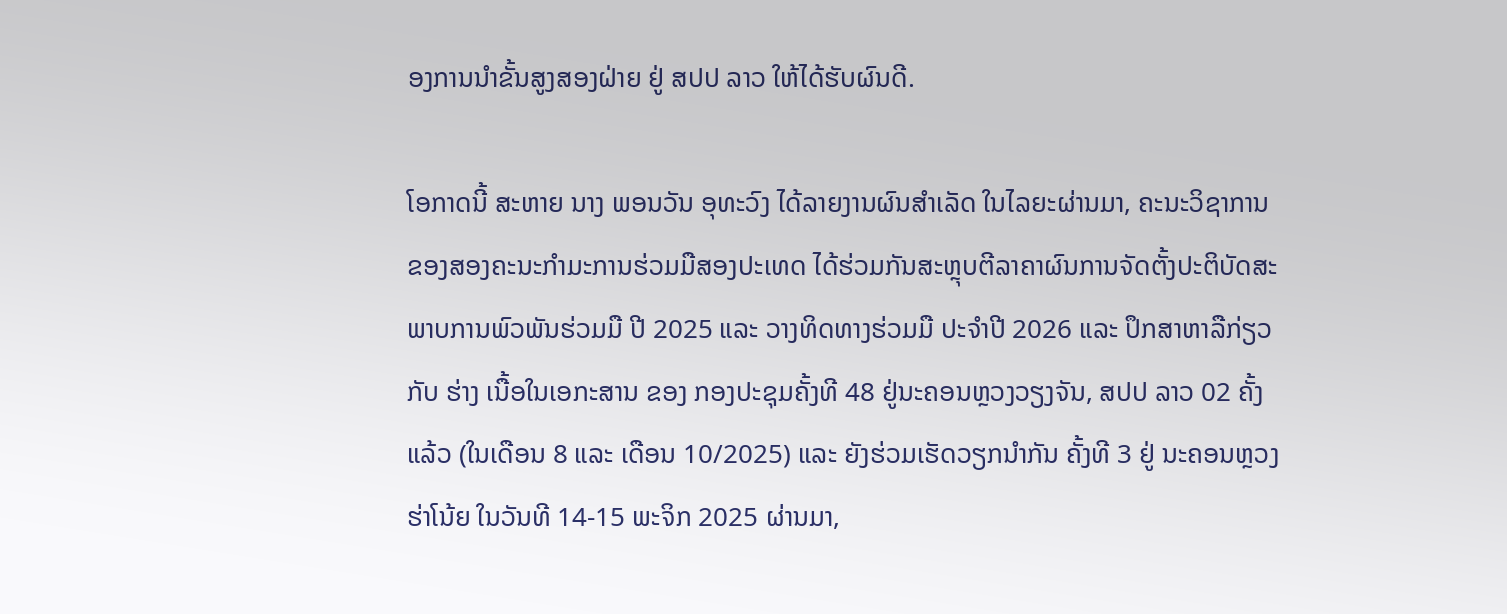ອງການນໍາຂັ້ນສູງສອງຝ່າຍ ຢູ່ ສປປ ລາວ ໃຫ້ໄດ້ຮັບຜົນດີ.

ໂອກາດນີ້ ສະຫາຍ ນາງ ພອນວັນ ອຸທະວົງ ໄດ້ລາຍງານຜົນສຳເລັດ ໃນໄລຍະຜ່ານມາ, ຄະນະວິຊາການຂອງສອງຄະນະກໍາມະການຮ່ວມມືສອງປະເທດ ໄດ້ຮ່ວມກັນສະຫຼຸບຕີລາຄາຜົນການຈັດຕັ້ງປະຕິບັດສະພາບການພົວພັນຮ່ວມມື ປີ 2025 ແລະ ວາງທິດທາງຮ່ວມມື ປະຈໍາປີ 2026 ແລະ ປຶກສາຫາລືກ່ຽວກັບ ຮ່າງ ເນື້ອໃນເອກະສານ ຂອງ ກອງປະຊຸມຄັ້ງທີ 48 ຢູ່ນະຄອນຫຼວງວຽງຈັນ, ສປປ ລາວ 02 ຄັ້ງ ແລ້ວ (ໃນເດືອນ 8 ແລະ ເດືອນ 10/2025) ແລະ ຍັງຮ່ວມເຮັດວຽກນໍາກັນ ຄັ້ງທີ 3 ຢູ່ ນະຄອນຫຼວງຮ່າໂນ້ຍ ໃນວັນທີ 14-15 ພະຈິກ 2025 ຜ່ານມາ,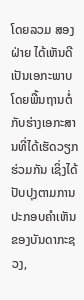ໂດຍລວມ ສອງຝ່າຍ ໄດ້ເຫັນດີເປັນເອກະພາບໂດຍພື້ນຖານຕໍ່ກັບຮ່າງເອກະສານທີ່ໄດ້ເຮັດວຽກຮ່ວມກັນ ເຊິ່ງໄດ້ປັບປຸງຕາມການປະກອບຄໍາເຫັນຂອງບັນດາກະຊວງ,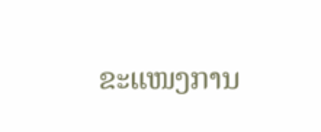ຂະແໜງການ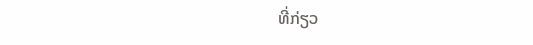ທີ່ກ່ຽວ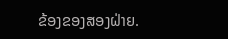ຂ້ອງຂອງສອງຝ່າຍ.